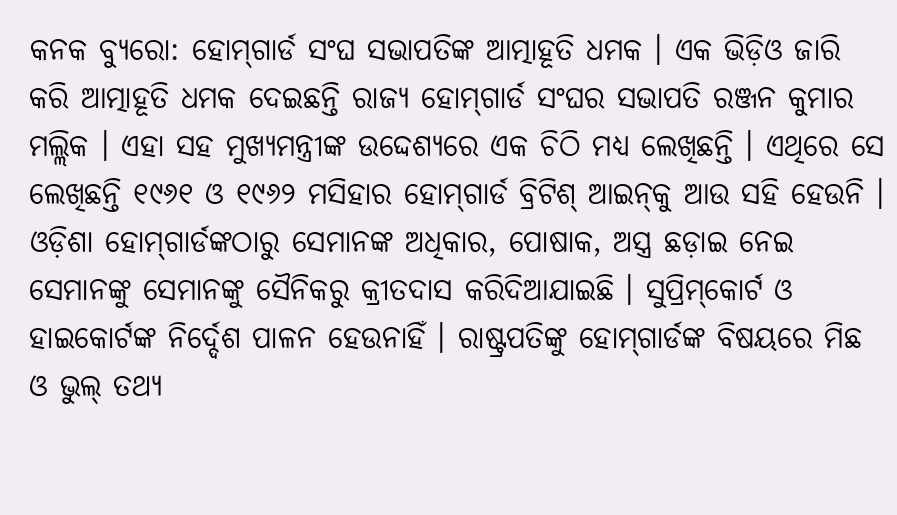କନକ ବ୍ୟୁରୋ: ହୋମ୍‌ଗାର୍ଡ ସଂଘ ସଭାପତିଙ୍କ ଆତ୍ମାହୂତି ଧମକ । ଏକ ଭିଡ଼ିଓ ଜାରି କରି ଆତ୍ମାହୂତି ଧମକ ଦେଇଛନ୍ତି ରାଜ୍ୟ ହୋମ୍‌ଗାର୍ଡ ସଂଘର ସଭାପତି ରଞ୍ଜନ କୁମାର ମଲ୍ଲିକ । ଏହା ସହ ମୁଖ୍ୟମନ୍ତ୍ରୀଙ୍କ ଉଦ୍ଦେଶ୍ୟରେ ଏକ ଚିଠି ମଧ୍ୟ ଲେଖିଛନ୍ତି । ଏଥିରେ ସେ ଲେଖିଛନ୍ତି ୧୯୬୧ ଓ ୧୯୬୨ ମସିହାର ହୋମ୍‌ଗାର୍ଡ ବ୍ରିଟିଶ୍ ଆଇନ୍‌କୁ ଆଉ ସହି ହେଉନି । ଓଡ଼ିଶା ହୋମ୍‌ଗାର୍ଡଙ୍କଠାରୁ ସେମାନଙ୍କ ଅଧିକାର, ପୋଷାକ, ଅସ୍ତ୍ର ଛଡ଼ାଇ ନେଇ ସେମାନଙ୍କୁ ସେମାନଙ୍କୁ ସୈନିକରୁ କ୍ରୀତଦାସ କରିଦିଆଯାଇଛି । ସୁପ୍ରିମ୍‌କୋର୍ଟ ଓ ହାଇକୋର୍ଟଙ୍କ ନିର୍ଦ୍ଦେଶ ପାଳନ ହେଉନାହିଁ । ରାଷ୍ଟ୍ରପତିଙ୍କୁ ହୋମ୍‌ଗାର୍ଡଙ୍କ ବିଷୟରେ ମିଛ ଓ ଭୁଲ୍ ତଥ୍ୟ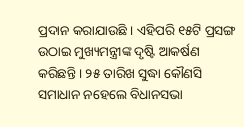ପ୍ରଦାନ କରାଯାଉଛି । ଏହିପରି ୧୫ଟି ପ୍ରସଙ୍ଗ ଉଠାଇ ମୁଖ୍ୟମନ୍ତ୍ରୀଙ୍କ ଦୃଷ୍ଟି ଆକର୍ଷଣ କରିଛନ୍ତି । ୨୫ ତାରିଖ ସୁଦ୍ଧା କୌଣସି ସମାଧାନ ନହେଲେ ବିଧାନସଭା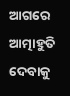ଆଗରେ ଆତ୍ମାହୁତି ଦେବାକୁ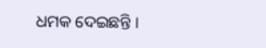ଧମକ ଦେଇଛନ୍ତି ।